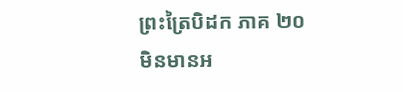ព្រះត្រៃបិដក ភាគ ២០
មិនមានអ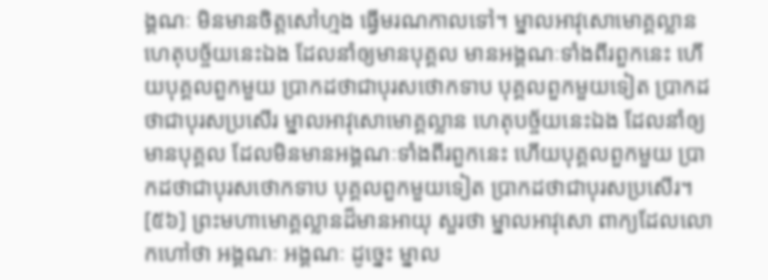ង្គណៈ មិនមានចិត្តសៅហ្មង ធ្វើមរណកាលទៅ។ ម្នាលអាវុសោមោគ្គល្លាន ហេតុបច្ច័យនេះឯង ដែលនាំឲ្យមានបុគ្គល មានអង្គណៈទាំងពីរពួកនេះ ហើយបុគ្គលពួកមួយ ប្រាកដថាជាបុរសថោកទាប បុគ្គលពួកមួយទៀត ប្រាកដថាជាបុរសប្រសើរ ម្នាលអាវុសោមោគ្គល្លាន ហេតុបច្ច័យនេះឯង ដែលនាំឲ្យមានបុគ្គល ដែលមិនមានអង្គណៈទាំងពីរពួកនេះ ហើយបុគ្គលពួកមួយ ប្រាកដថាជាបុរសថោកទាប បុគ្គលពួកមួយទៀត ប្រាកដថាជាបុរសប្រសើរ។
[៥៦] ព្រះមហាមោគ្គល្លានដ៏មានអាយុ សួរថា ម្នាលអាវុសោ ពាក្យដែលលោកហៅថា អង្គណៈ អង្គណៈ ដូច្នេះ ម្នាល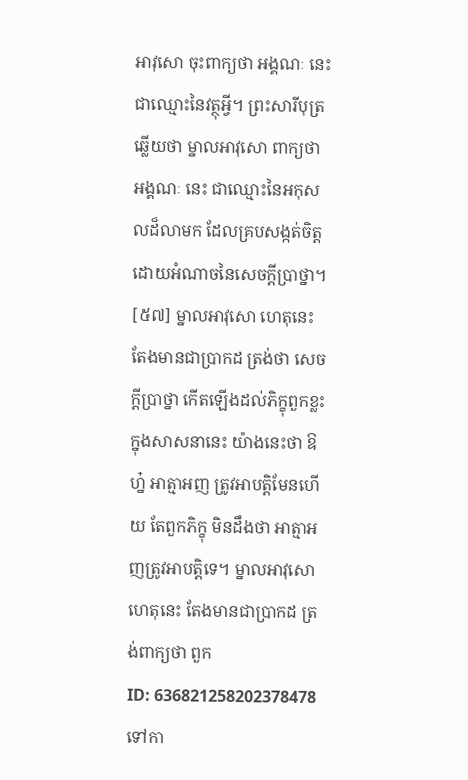អាវុសោ ចុះពាក្យថា អង្គណៈ នេះ ជាឈ្មោះនៃវត្ថុអ្វី។ ព្រះសារីបុត្រឆ្លើយថា ម្នាលអាវុសោ ពាក្យថា អង្គណៈ នេះ ជាឈ្មោះនៃអកុសលដ៏លាមក ដែលគ្របសង្កត់ចិត្ត ដោយអំណាចនៃសេចក្តីប្រាថ្នា។
[៥៧] ម្នាលអាវុសោ ហេតុនេះ តែងមានជាប្រាកដ ត្រង់ថា សេចក្តីប្រាថ្នា កើតឡើងដល់ភិក្ខុពួកខ្លះ ក្នុងសាសនានេះ យ៉ាងនេះថា ឱហ្ន៎ អាត្មាអញ ត្រូវអាបត្តិមែនហើយ តែពួកភិក្ខុ មិនដឹងថា អាត្មាអញត្រូវអាបត្តិទេ។ ម្នាលអាវុសោ ហេតុនេះ តែងមានជាប្រាកដ ត្រង់ពាក្យថា ពួក
ID: 636821258202378478
ទៅកា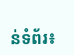ន់ទំព័រ៖